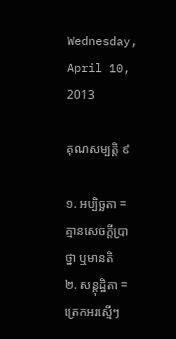Wednesday, April 10, 2013

គុណសម្បត្តិ ៩

១. អប្បិច្ឆតា = គ្មានសេចក្តីប្រាថ្នា ឬមានតិ
២. សន្តុដ្ឋិតា = ត្រេកអរស្មើៗ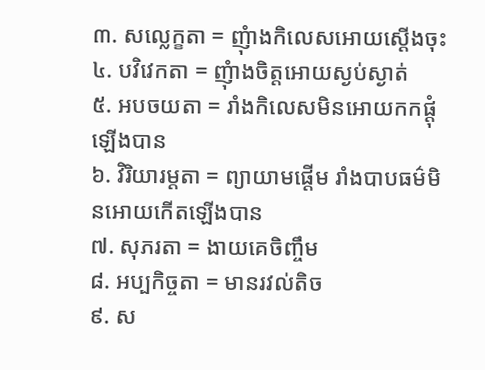៣. សល្លេក្ខតា = ញុំាងកិលេសអោយស្តើងចុះ
៤. បវិវេកតា = ញុំាងចិត្តអោយស្ងប់ស្ងាត់
៥. អបចយតា = រាំងកិលេសមិនអោយកកផ្តុំឡើងបាន
៦. វិរិយារម្តតា = ព្យាយាមផ្តើម រាំងបាបធម៌មិនអោយកើតឡើងបាន
៧. សុភរតា = ងាយគេចិញ្ចឹម
៨. អប្បកិច្ចតា = មានរវល់តិច
៩. ស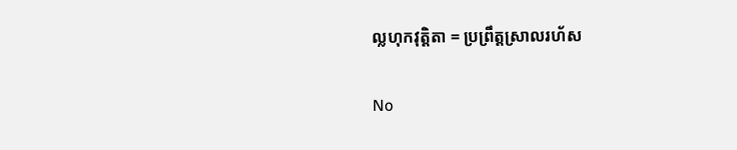ល្លហុកវុត្តិតា = ប្រព្រឹត្តស្រាលរហ័ស

No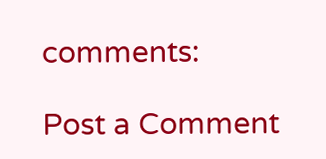comments:

Post a Comment